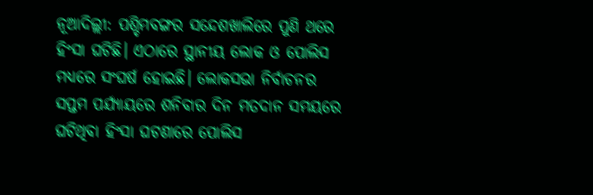ନୂଆଦିଲ୍ଲୀ: ପଶ୍ଚିମବଙ୍ଗର ସନ୍ଦେଶଖାଲିରେ ପୁଣି ଥରେ ହିଂସା ଘଟିଛି। ଏଠାରେ ସ୍ଥାନୀୟ ଲୋକ ଓ ପୋଲିସ ମଧ୍ୟରେ ସଂଘର୍ଷ ହୋଇଛି। ଲୋକସଭା ନିର୍ବାଚନର ସପ୍ତମ ପର୍ଯ୍ୟାୟରେ ଶନିବାର ଦିନ ମତଦାନ ସମୟରେ ଘଟିଥିବା ହିଂସା ଘଟଣାରେ ପୋଲିସ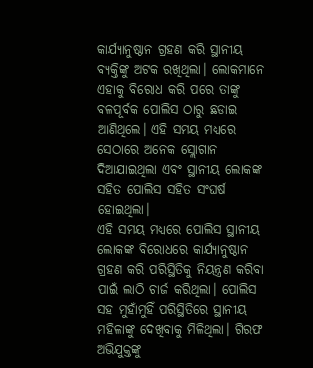କାର୍ଯ୍ୟାନୁଷ୍ଠାନ ଗ୍ରହଣ କରି ସ୍ଥାନୀୟ ବ୍ୟକ୍ତିଙ୍କୁ ଅଟକ ରଖିଥିଲା। ଲୋକମାନେ ଏହାକୁ ବିରୋଧ କରି ପରେ ତାଙ୍କୁ ବଳପୂର୍ବକ ପୋଲିସ ଠାରୁ ଛଡାଇ ଆଣିଥିଲେ। ଏହି ସମୟ ମଧ୍ୟରେ ସେଠାରେ ଅନେକ ସ୍ଲୋଗାନ ଦିଆଯାଇଥିଲା ଏବଂ ସ୍ଥାନୀୟ ଲୋକଙ୍କ ସହିତ ପୋଲିସ ସହିତ ସଂଘର୍ଷ ହୋଇଥିଲା।
ଏହି ସମୟ ମଧ୍ୟରେ ପୋଲିସ ସ୍ଥାନୀୟ ଲୋକଙ୍କ ବିରୋଧରେ କାର୍ଯ୍ୟାନୁଷ୍ଠାନ ଗ୍ରହଣ କରି ପରିସ୍ଥିତିକୁ ନିୟନ୍ତ୍ରଣ କରିବା ପାଇଁ ଲାଠି ଚାର୍ଜ କରିଥିଲା। ପୋଲିସ ସହ ମୁହାଁମୁହିଁ ପରିସ୍ଥିତିରେ ସ୍ଥାନୀୟ ମହିଳାଙ୍କୁ ଦେଖିବାକୁ ମିଳିଥିଲା। ଗିରଫ ଅଭିଯୁକ୍ତଙ୍କୁ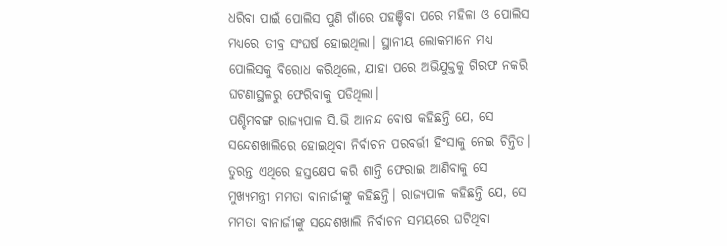ଧରିବା ପାଇଁ ପୋଲିସ ପୁଣି ଗାଁରେ ପହଞ୍ଚିବା ପରେ ମହିଳା ଓ ପୋଲିସ ମଧ୍ୟରେ ତୀବ୍ର ସଂଘର୍ଷ ହୋଇଥିଲା। ସ୍ଥାନୀୟ ଲୋକମାନେ ମଧ୍ୟ ପୋଲିସକୁ ବିରୋଧ କରିଥିଲେ, ଯାହା ପରେ ଅଭିଯୁକ୍ତକୁ ଗିରଫ ନକରି ଘଟଣାସ୍ଥଳରୁ ଫେରିବାକୁ ପଡିଥିଲା।
ପଶ୍ଚିମବଙ୍ଗ ରାଜ୍ୟପାଳ ସି.ଭି ଆନନ୍ଦ ବୋଷ କହିଛନ୍ତି ଯେ, ସେ ସନ୍ଦେଶଖାଲିରେ ହୋଇଥିବା ନିର୍ବାଚନ ପରବର୍ତ୍ତୀ ହିଂସାକୁ ନେଇ ଚିନ୍ତିତ। ତୁରନ୍ତ ଏଥିରେ ହସ୍ତକ୍ଷେପ କରି ଶାନ୍ତି ଫେରାଇ ଆଣିବାକୁ ସେ ମୁଖ୍ୟମନ୍ତ୍ରୀ ମମତା ବାନାର୍ଜୀଙ୍କୁ କହିଛନ୍ତି। ରାଜ୍ୟପାଳ କହିଛନ୍ତି ଯେ, ସେ ମମତା ବାନାର୍ଜୀଙ୍କୁ ସନ୍ଦେଶଖାଲି ନିର୍ବାଚନ ସମୟରେ ଘଟିଥିବା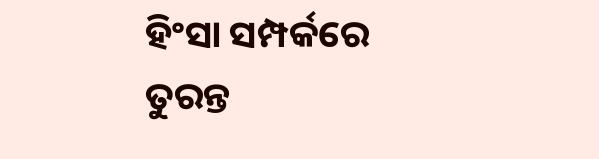ହିଂସା ସମ୍ପର୍କରେ ତୁରନ୍ତ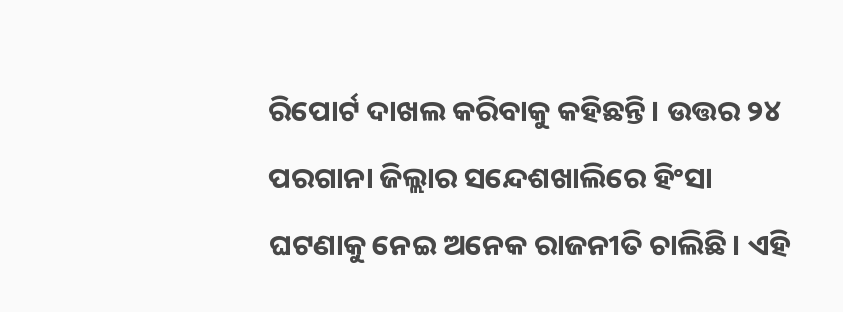ରିପୋର୍ଟ ଦାଖଲ କରିବାକୁ କହିଛନ୍ତି। ଉତ୍ତର ୨୪ ପରଗାନା ଜିଲ୍ଲାର ସନ୍ଦେଶଖାଲିରେ ହିଂସା ଘଟଣାକୁ ନେଇ ଅନେକ ରାଜନୀତି ଚାଲିଛି। ଏହି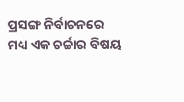ପ୍ରସଙ୍ଗ ନିର୍ବାଚନରେ ମଧ୍ୟ ଏକ ଚର୍ଚ୍ଚାର ବିଷୟ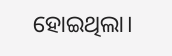ହୋଇଥିଲା।